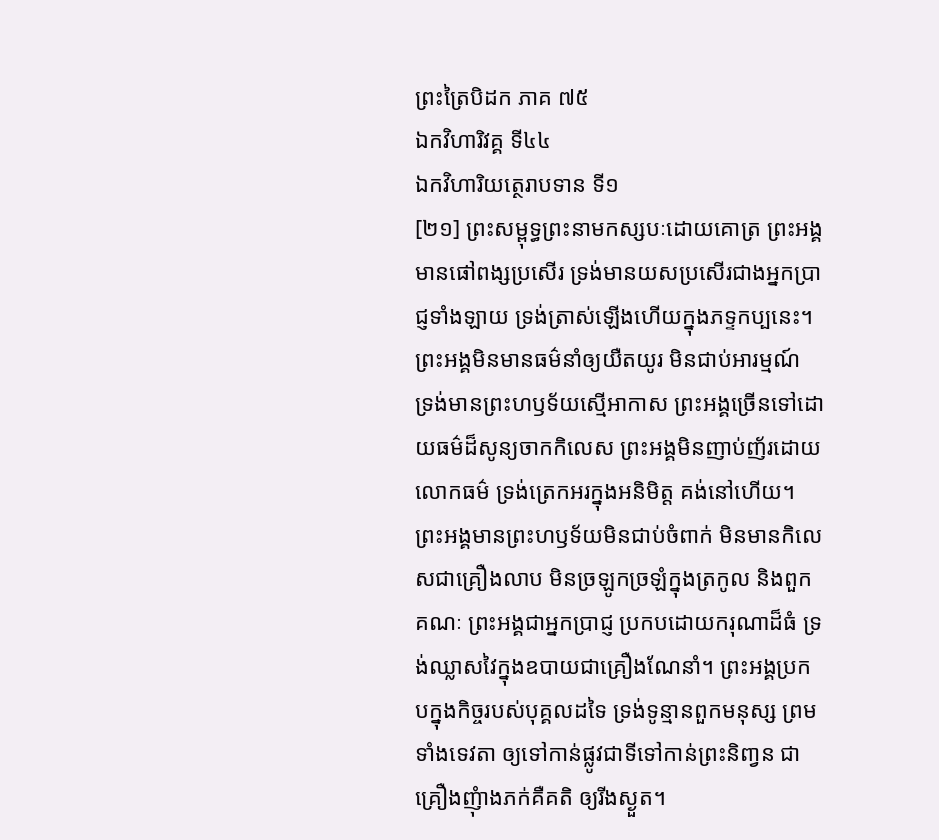ព្រះត្រៃបិដក ភាគ ៧៥
ឯកវិហារិវគ្គ ទី៤៤
ឯកវិហារិយត្ថេរាបទាន ទី១
[២១] ព្រះសម្ពុទ្ធព្រះនាមកស្សបៈដោយគោត្រ ព្រះអង្គមានផៅពង្សប្រសើរ ទ្រង់មានយសប្រសើរជាងអ្នកប្រាជ្ញទាំងឡាយ ទ្រង់ត្រាស់ឡើងហើយក្នុងភទ្ទកប្បនេះ។ ព្រះអង្គមិនមានធម៌នាំឲ្យយឺតយូរ មិនជាប់អារម្មណ៍ ទ្រង់មានព្រះហឫទ័យសើ្មអាកាស ព្រះអង្គច្រើនទៅដោយធម៌ដ៏សូន្យចាកកិលេស ព្រះអង្គមិនញាប់ញ័រដោយលោកធម៌ ទ្រង់ត្រេកអរក្នុងអនិមិត្ត គង់នៅហើយ។ ព្រះអង្គមានព្រះហឫទ័យមិនជាប់ចំពាក់ មិនមានកិលេសជាគ្រឿងលាប មិនច្រឡូកច្រឡំក្នុងត្រកូល និងពួកគណៈ ព្រះអង្គជាអ្នកប្រាជ្ញ ប្រកបដោយករុណាដ៏ធំ ទ្រង់ឈ្លាសវៃក្នុងឧបាយជាគ្រឿងណែនាំ។ ព្រះអង្គប្រកបក្នុងកិច្ចរបស់បុគ្គលដទៃ ទ្រង់ទូន្មានពួកមនុស្ស ព្រមទាំងទេវតា ឲ្យទៅកាន់ផ្លូវជាទីទៅកាន់ព្រះនិពា្វន ជាគ្រឿងញុំាងភក់គឺគតិ ឲ្យរីងស្ងួត។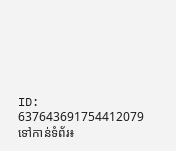ID: 637643691754412079
ទៅកាន់ទំព័រ៖